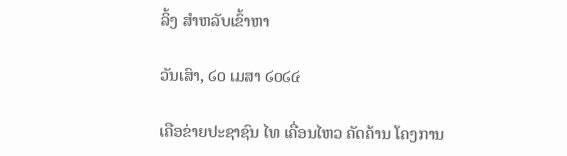ລິ້ງ ສຳຫລັບເຂົ້າຫາ

ວັນເສົາ, ໒໐ ເມສາ ໒໐໒໔

ເຄືອຂ່າຍປະຊາຊົນ ໄທ ເຄື່ອນໄຫວ ຄັດຄ້ານ ໂຄງການ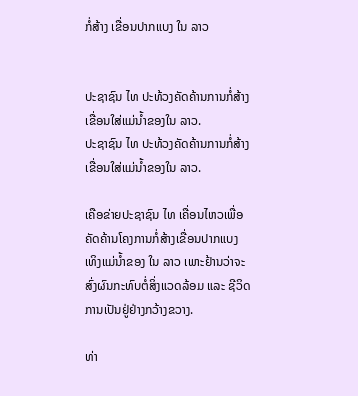ກໍ່ສ້າງ ເຂື່ອນປາກແບງ ໃນ ລາວ


ປະຊາຊົນ ໄທ ປະທ້ວງຄັດຄ້ານການກໍ່ສ້າງເຂື່ອນໃສ່ແມ່ນໍ້າຂອງໃນ ລາວ.
ປະຊາຊົນ ໄທ ປະທ້ວງຄັດຄ້ານການກໍ່ສ້າງເຂື່ອນໃສ່ແມ່ນໍ້າຂອງໃນ ລາວ.

ເຄືອຂ່າຍປະຊາຊົນ ໄທ ເຄື່ອນໄຫວເພື່ອຄັດຄ້ານໂຄງການກໍ່ສ້າງເຂື່ອນປາກແບງ
ເທິງແມ່ນໍ້າຂອງ ໃນ ລາວ ເພາະຢ້ານວ່າຈະສົ່ງຜົນກະທົບຕໍ່ສິ່ງແວດລ້ອມ ແລະ ຊີວິດ
ການເປັນຢູ່ຢ່າງກວ້າງຂວາງ.

ທ່າ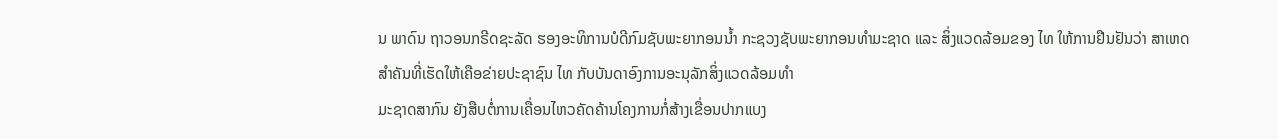ນ ພາດົນ ຖາວອນກຣີດຊະລັດ ຮອງອະທິການບໍດີກົມຊັບພະຍາກອນນໍ້າ ກະຊວງຊັບພະຍາກອນທຳມະຊາດ ແລະ ສິ່ງແວດລ້ອມຂອງ ໄທ ໃຫ້ການຢືນຢັນວ່າ ສາເຫດ
ສຳຄັນທີ່ເຮັດໃຫ້ເຄືອຂ່າຍປະຊາຊົນ ໄທ ກັບບັນດາອົງການອະນຸລັກສິ່ງແວດລ້ອມທຳ
ມະຊາດສາກົນ ຍັງສືບຕໍ່ການເຄື່ອນໄຫວຄັດຄ້ານໂຄງການກໍ່ສ້າງເຂື່ອນປາກແບງ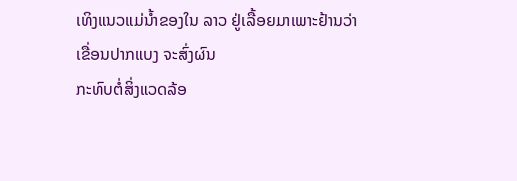ເທິງແນວແມ່ນໍ້າຂອງໃນ ລາວ ຢູ່ເລື້ອຍມາເພາະຢ້ານວ່າ ເຂື່ອນປາກແບງ ຈະສົ່ງຜົນ
ກະທົບຕໍ່ສິ່ງແວດລ້ອ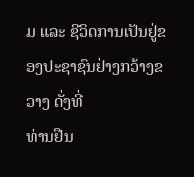ມ ແລະ ຊີວິດການເປັນຢູ່ຂອງປະຊາຊົນຢ່າງກວ້າງຂວາງ ດັ່ງທີ່
ທ່ານຢືນ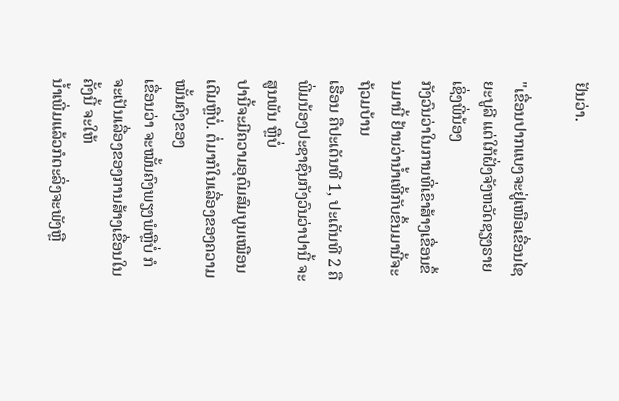ຢັນວ່າ.

"ເຂື່ອນປາກແບງຈະຢູ່ເໜືອເຂື່ອນໄຊຍະບູລີ ແຕ່ໃກ້ຝັ່ງຈັງຫວັດຊຽງຣາຍ ເຊິ່ງພີ່ນ້ອງ
ກັງວົນວ່າໃນການທີ່ເຂົາສ້າງເຂື່ອນຂຶ້ນມານີ້ ຢ້ານວ່ານໍ້າເທີ້ກັບຂຶ້ນມານີ້ຈະຖ້ວມບ້ານ
ເຮືອນ ຄືປະເດັນທີ 1, ປະເດັນທີ 2 ຄືພີ່ມນ້ອງປະຊາຊົນກັງວົນວ່າປານີ້ ຈະສູນພັນ ຫຼືບໍ່
ປານີ້ຈະມີຄວາມອຸດົມສົມບູນເໝືອນເດີມຫຼືບໍ່. ຕໍ່ມາກໍໃນເລື່ອງຂອງຄວາມໝັ້ນຄົງຂອງ
ເຂື່ອນວ່າ ຈະໝັ້ນຄົງພຽງພໍຫຼືບໍ່ ກໍຈະເປັນເລື່ອງຂອງການສ້າງເຂື່ອນໃນຄັ້ງນີ້ ຈະໃຫ້
ນໍ້າເພີ່ມແລ້ວກໍຕະລິ່ງຈະພັງຫຼື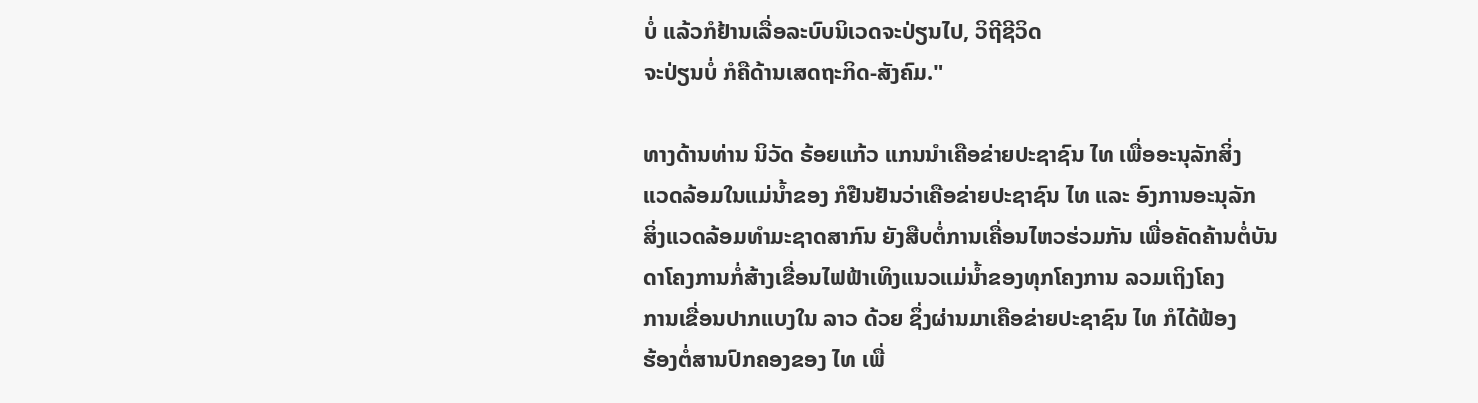ບໍ່ ແລ້ວກໍຢ້ານເລື່ອລະບົບນິເວດຈະປ່ຽນໄປ, ວິຖີຊີວິດ
ຈະປ່ຽນບໍ່ ກໍຄືດ້ານເສດຖະກິດ-ສັງຄົມ."

ທາງດ້ານທ່ານ ນິວັດ ຣ້ອຍແກ້ວ ແກນນຳເຄືອຂ່າຍປະຊາຊົນ ໄທ ເພື່ອອະນຸລັກສິ່ງ
ແວດລ້ອມໃນແມ່ນໍ້າຂອງ ກໍຢືນຢັນວ່າເຄືອຂ່າຍປະຊາຊົນ ໄທ ແລະ ອົງການອະນຸລັກ
ສິ່ງແວດລ້ອມທຳມະຊາດສາກົນ ຍັງສືບຕໍ່ການເຄື່ອນໄຫວຮ່ວມກັນ ເພື່ອຄັດຄ້ານຕໍ່ບັນ
ດາໂຄງການກໍ່ສ້າງເຂື່ອນໄຟຟ້າເທິງແນວແມ່ນໍ້າຂອງທຸກໂຄງການ ລວມເຖິງໂຄງ
ການເຂື່ອນປາກແບງໃນ ລາວ ດ້ວຍ ຊຶ່ງຜ່ານມາເຄືອຂ່າຍປະຊາຊົນ ໄທ ກໍໄດ້ຟ້ອງ
ຮ້ອງຕໍ່ສານປົກຄອງຂອງ ໄທ ເພື່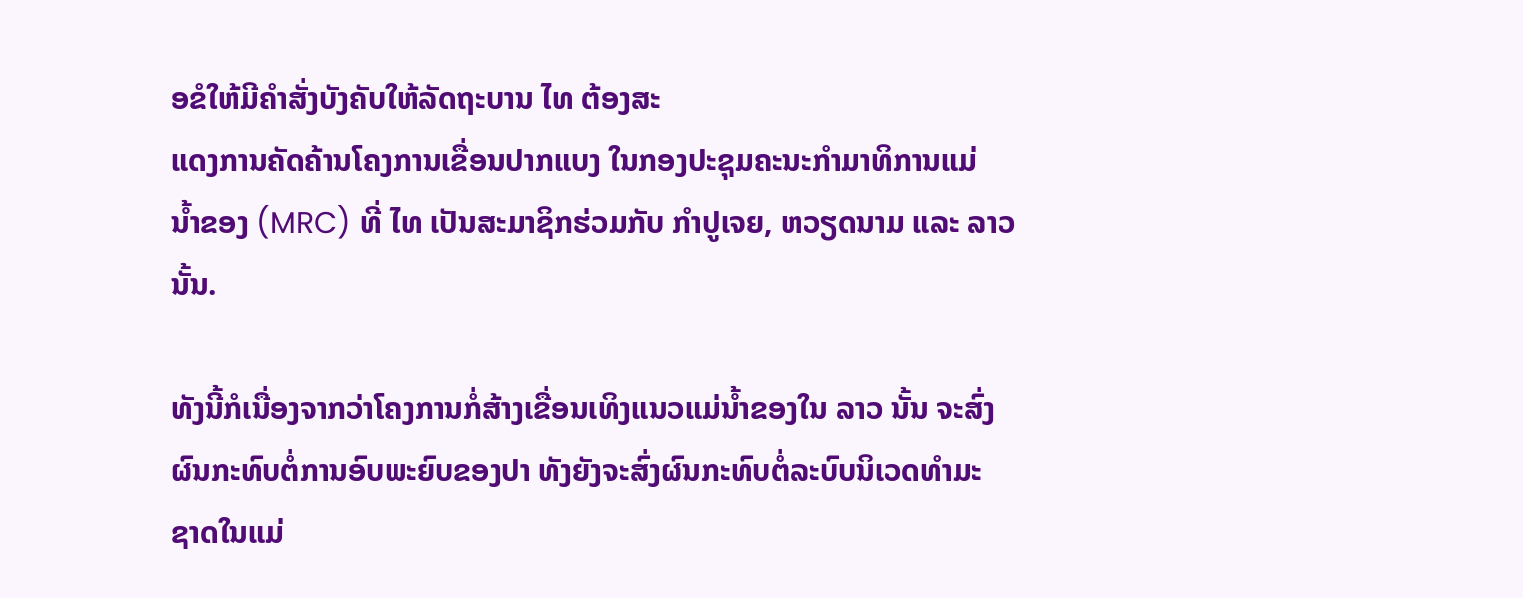ອຂໍໃຫ້ມີຄຳສັ່ງບັງຄັບໃຫ້ລັດຖະບານ ໄທ ຕ້ອງສະ
ແດງການຄັດຄ້ານໂຄງການເຂື່ອນປາກແບງ ໃນກອງປະຊຸມຄະນະກຳມາທິການແມ່
ນໍ້າຂອງ (MRC) ທີ່ ໄທ ເປັນສະມາຊິກຮ່ວມກັບ ກຳປູເຈຍ, ຫວຽດນາມ ແລະ ລາວ
ນັ້ນ.

ທັງນີ້ກໍເນື່ອງຈາກວ່າໂຄງການກໍ່ສ້າງເຂື່ອນເທິງແນວແມ່ນໍ້າຂອງໃນ ລາວ ນັ້ນ ຈະສົ່ງ
ຜົນກະທົບຕໍ່ການອົບພະຍົບຂອງປາ ທັງຍັງຈະສົ່ງຜົນກະທົບຕໍ່ລະບົບນິເວດທຳມະ
ຊາດໃນແມ່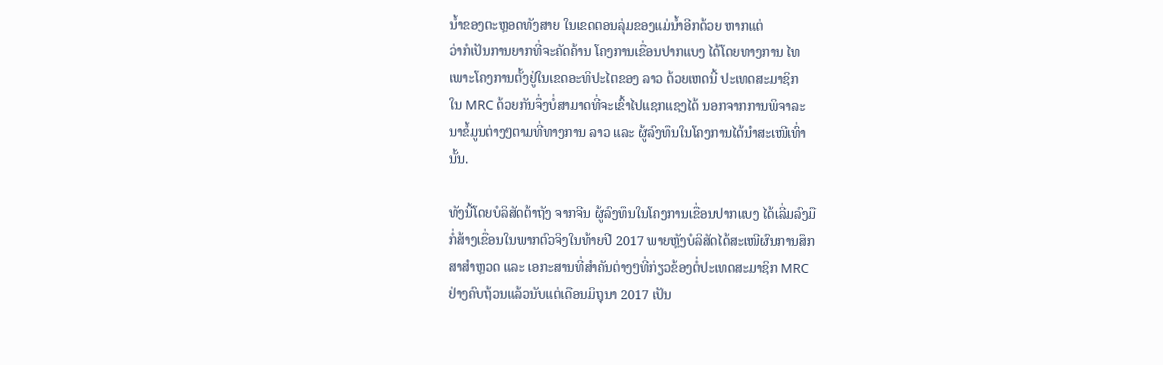ນໍ້າຂອງຕະຫຼອດທັງສາຍ ໃນເຂດຕອນລຸ່ມຂອງແມ່ນໍ້າອີກດ້ວຍ ຫາກແຕ່
ວ່າກໍເປັນການຍາກທີ່ຈະຄັດຄ້ານ ໂຄງການເຂື່ອນປາກແບງ ໄດ້ໂດຍທາງການ ໄທ
ເພາະໂຄງການຕັ້ງຢູ່ໃນເຂດອະທິປະໄຕຂອງ ລາວ ດ້ວຍເຫດນີ້ ປະເທດສະມາຊິກ
ໃນ MRC ດ້ວຍກັນຈຶ່ງບໍ່ສາມາດທີ່ຈະເຂົ້າໄປແຊກແຊງໄດ້ ນອກຈາກການພິຈາລະ
ນາຂໍ້ມູນຕ່າງໆຕາມທີ່ທາງການ ລາວ ແລະ ຜູ້ລົງທຶນໃນໂຄງການໄດ້ນຳສະເໜີເທົ່າ
ນັ້ນ.

ທັງນີ້ໂດຍບໍລິສັດຕ້າຖັງ ຈາກຈີນ ຜູ້ລົງທຶນໃນໂຄງການເຂື່ອນປາກແບງ ໄດ້ເລີ່ມລົງມື
ກໍ່ສ້າງເຂື່ອນໃນພາກຕົວຈິງໃນທ້າຍປີ 2017 ພາຍຫຼັງບໍລິສັດໄດ້ສະເໜີຜົນການສຶກ
ສາສຳຫຼວດ ແລະ ເອກະສານທີ່ສຳຄັນຕ່າງໆທີ່ກ່ຽວຂ້ອງຕໍ່ປະເທດສະມາຊິກ MRC
ຢ່າງຄົບຖ້ວນແລ້ວນັບແຕ່ເດືອນມິຖຸນາ 2017 ເປັນ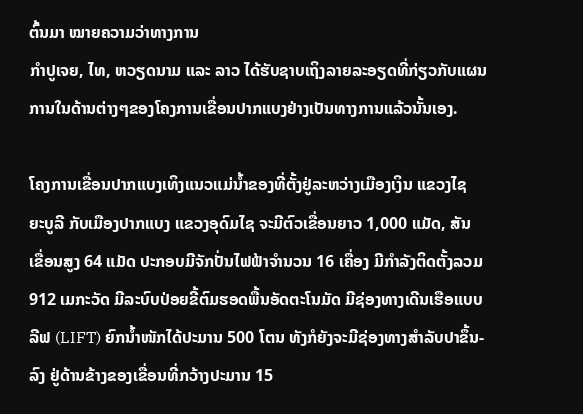ຕົ້ນມາ ໝາຍຄວາມວ່າທາງການ
ກຳປູເຈຍ, ໄທ, ຫວຽດນາມ ແລະ ລາວ ໄດ້ຮັບຊາບເຖິງລາຍລະອຽດທີ່ກ່ຽວກັບແຜນ
ການໃນດ້ານຕ່າງໆຂອງໂຄງການເຂື່ອນປາກແບງຢ່າງເປັນທາງການແລ້ວນັ້ນເອງ.

ໂຄງການເຂື່ອນປາກແບງເທິງແນວແມ່ນໍ້າຂອງທີ່ຕັ້ງຢູ່ລະຫວ່າງເມືອງເງິນ ແຂວງໄຊ
ຍະບູລີ ກັບເມືອງປາກແບງ ແຂວງອຸດົມໄຊ ຈະມີຕົວເຂື່ອນຍາວ 1,000 ແມັດ, ສັນ
ເຂື່ອນສູງ 64 ແມັດ ປະກອບມີຈັກປັ່ນໄຟຟ້າຈຳນວນ 16 ເຄື່ອງ ມີກຳລັງຕິດຕັ້ງລວມ
912 ເມກະວັດ ມີລະບົບປ່ອຍຂີ້ຕົມຮອດພື້ນອັດຕະໂນມັດ ມີຊ່ອງທາງເດີນເຮືອແບບ
ລີຟ (LIFT) ຍົກນໍ້າໜັກໄດ້ປະມານ 500 ໂຕນ ທັງກໍຍັງຈະມີຊ່ອງທາງສຳລັບປາຂຶ້ນ-
ລົງ ຢູ່ດ້ານຂ້າງຂອງເຂື່ອນທີ່ກວ້າງປະມານ 15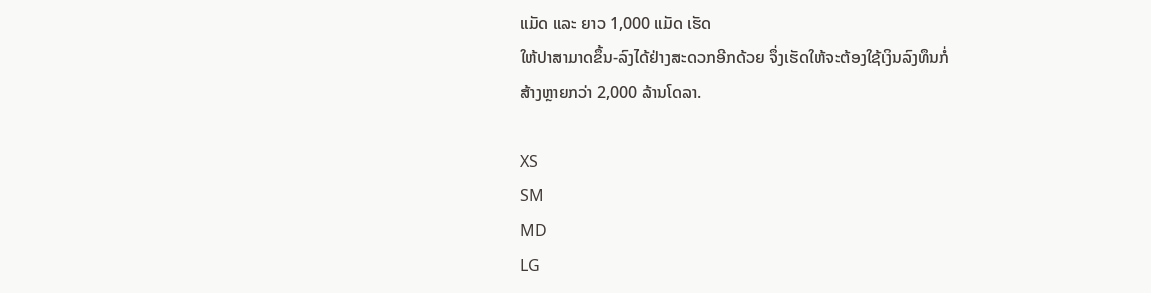ແມັດ ແລະ ຍາວ 1,000 ແມັດ ເຮັດ
ໃຫ້ປາສາມາດຂຶ້ນ-ລົງໄດ້ຢ່າງສະດວກອີກດ້ວຍ ຈຶ່ງເຮັດໃຫ້ຈະຕ້ອງໃຊ້ເງິນລົງທຶນກໍ່
ສ້າງຫຼາຍກວ່າ 2,000 ລ້ານໂດລາ.

XS
SM
MD
LG